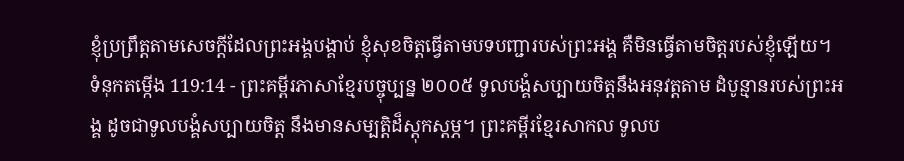ខ្ញុំប្រព្រឹត្តតាមសេចក្ដីដែលព្រះអង្គបង្គាប់ ខ្ញុំសុខចិត្តធ្វើតាមបទបញ្ជារបស់ព្រះអង្គ គឺមិនធ្វើតាមចិត្តរបស់ខ្ញុំឡើយ។
ទំនុកតម្កើង 119:14 - ព្រះគម្ពីរភាសាខ្មែរបច្ចុប្បន្ន ២០០៥ ទូលបង្គំសប្បាយចិត្តនឹងអនុវត្តតាម ដំបូន្មានរបស់ព្រះអង្គ ដូចជាទូលបង្គំសប្បាយចិត្ត នឹងមានសម្បត្តិដ៏ស្តុកស្តម្ភ។ ព្រះគម្ពីរខ្មែរសាកល ទូលប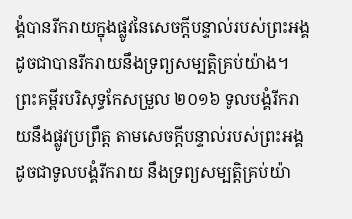ង្គំបានរីករាយក្នុងផ្លូវនៃសេចក្ដីបន្ទាល់របស់ព្រះអង្គ ដូចជាបានរីករាយនឹងទ្រព្យសម្បត្តិគ្រប់យ៉ាង។ ព្រះគម្ពីរបរិសុទ្ធកែសម្រួល ២០១៦ ទូលបង្គំរីករាយនឹងផ្លូវប្រព្រឹត្ត តាមសេចក្ដីបន្ទាល់របស់ព្រះអង្គ ដូចជាទូលបង្គំរីករាយ នឹងទ្រព្យសម្បត្តិគ្រប់យ៉ា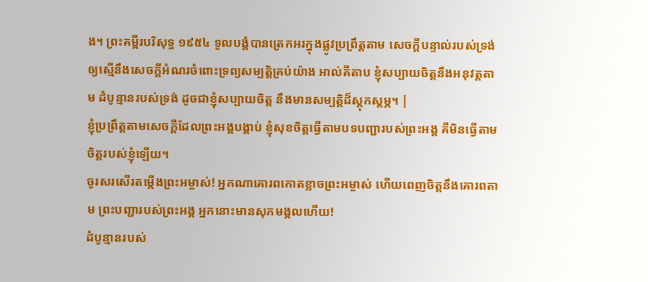ង។ ព្រះគម្ពីរបរិសុទ្ធ ១៩៥៤ ទូលបង្គំបានត្រេកអរក្នុងផ្លូវប្រព្រឹត្តតាម សេចក្ដីបន្ទាល់របស់ទ្រង់ ឲ្យស្មើនឹងសេចក្ដីអំណរចំពោះទ្រព្យសម្បត្តិគ្រប់យ៉ាង អាល់គីតាប ខ្ញុំសប្បាយចិត្តនឹងអនុវត្តតាម ដំបូន្មានរបស់ទ្រង់ ដូចជាខ្ញុំសប្បាយចិត្ត នឹងមានសម្បត្តិដ៏ស្តុកស្តម្ភ។ |
ខ្ញុំប្រព្រឹត្តតាមសេចក្ដីដែលព្រះអង្គបង្គាប់ ខ្ញុំសុខចិត្តធ្វើតាមបទបញ្ជារបស់ព្រះអង្គ គឺមិនធ្វើតាមចិត្តរបស់ខ្ញុំឡើយ។
ចូរសរសើរតម្កើងព្រះអម្ចាស់! អ្នកណាគោរពកោតខ្លាចព្រះអម្ចាស់ ហើយពេញចិត្តនឹងគោរពតាម ព្រះបញ្ជារបស់ព្រះអង្គ អ្នកនោះមានសុភមង្គលហើយ!
ដំបូន្មានរបស់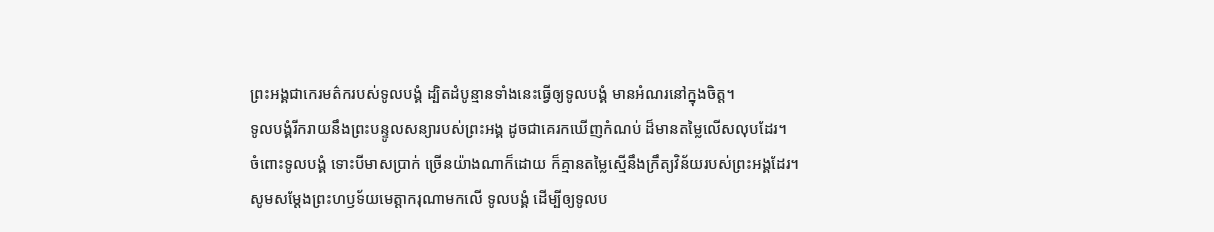ព្រះអង្គជាកេរមត៌ករបស់ទូលបង្គំ ដ្បិតដំបូន្មានទាំងនេះធ្វើឲ្យទូលបង្គំ មានអំណរនៅក្នុងចិត្ត។
ទូលបង្គំរីករាយនឹងព្រះបន្ទូលសន្យារបស់ព្រះអង្គ ដូចជាគេរកឃើញកំណប់ ដ៏មានតម្លៃលើសលុបដែរ។
ចំពោះទូលបង្គំ ទោះបីមាសប្រាក់ ច្រើនយ៉ាងណាក៏ដោយ ក៏គ្មានតម្លៃស្មើនឹងក្រឹត្យវិន័យរបស់ព្រះអង្គដែរ។
សូមសម្តែងព្រះហឫទ័យមេត្តាករុណាមកលើ ទូលបង្គំ ដើម្បីឲ្យទូលប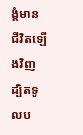ង្គំមានជីវិតឡើងវិញ ដ្បិតទូលប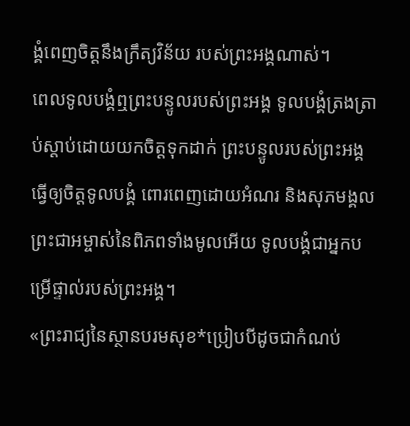ង្គំពេញចិត្តនឹងក្រឹត្យវិន័យ របស់ព្រះអង្គណាស់។
ពេលទូលបង្គំឮព្រះបន្ទូលរបស់ព្រះអង្គ ទូលបង្គំត្រងត្រាប់ស្ដាប់ដោយយកចិត្តទុកដាក់ ព្រះបន្ទូលរបស់ព្រះអង្គធ្វើឲ្យចិត្តទូលបង្គំ ពោរពេញដោយអំណរ និងសុភមង្គល ព្រះជាអម្ចាស់នៃពិភពទាំងមូលអើយ ទូលបង្គំជាអ្នកបម្រើផ្ទាល់របស់ព្រះអង្គ។
«ព្រះរាជ្យនៃស្ថានបរមសុខ*ប្រៀបបីដូចជាកំណប់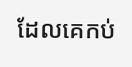ដែលគេកប់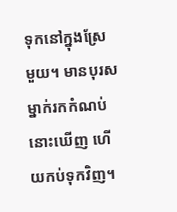ទុកនៅក្នុងស្រែមួយ។ មានបុរសម្នាក់រកកំណប់នោះឃើញ ហើយកប់ទុកវិញ។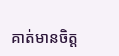គាត់មានចិត្ត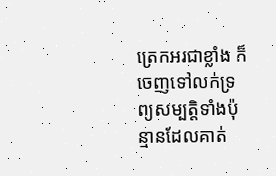ត្រេកអរជាខ្លាំង ក៏ចេញទៅលក់ទ្រព្យសម្បត្តិទាំងប៉ុន្មានដែលគាត់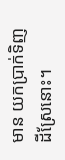មាន យកប្រាក់ទិញដីស្រែនោះ។